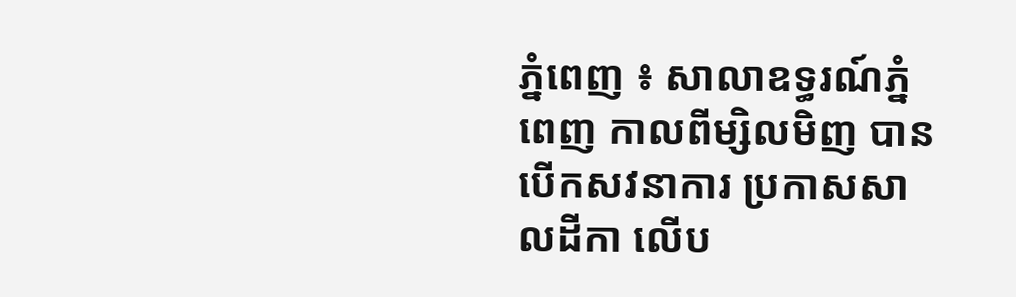ភ្នំពេញ ៖ សាលាឧទ្ធរណ៍ភ្នំពេញ កាលពីម្សិលមិញ បានបើកសវនាការ ប្រកាសសាលដីកា លើប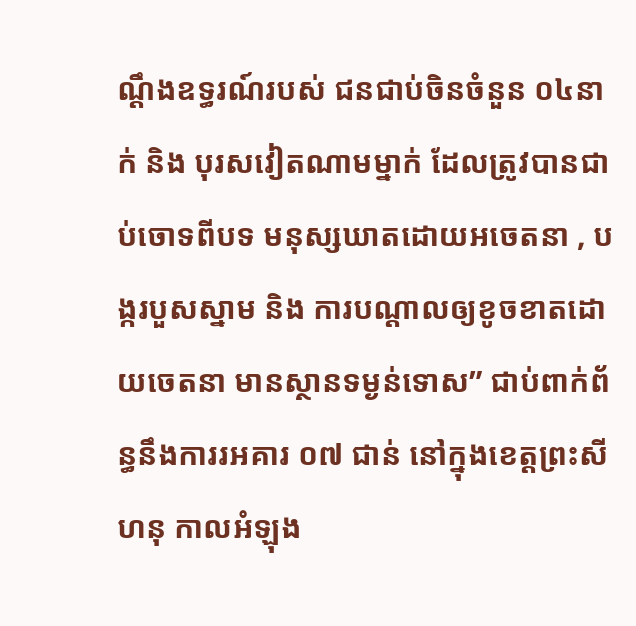ណ្ដឹងឧទ្ធរណ៍របស់ ជនជាប់ចិនចំនួន ០៤នាក់ និង បុរសវៀតណាមម្នាក់ ដែលត្រូវបានជាប់ចោទពីបទ មនុស្សឃាតដោយអចេតនា , បង្ករបួសស្នាម និង ការបណ្តាលឲ្យខូចខាតដោយចេតនា មានស្ថានទម្ងន់ទោស” ជាប់ពាក់ព័ន្ធនឹងការរអគារ ០៧ ជាន់ នៅក្នុងខេត្តព្រះសីហនុ កាលអំឡុង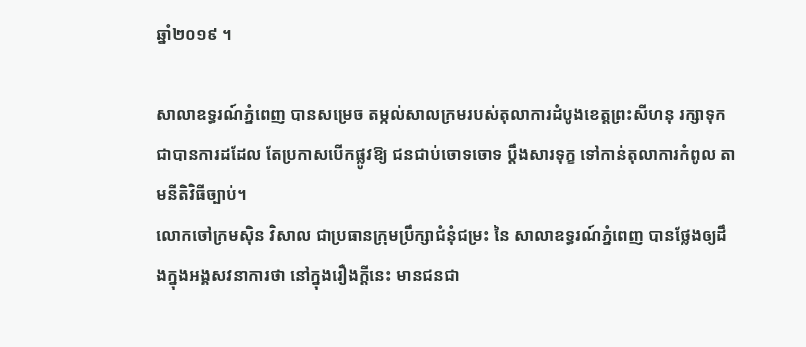ឆ្នាំ២០១៩ ។

សាលាឧទ្ធរណ៍ភ្នំពេញ បានសម្រេច តម្កល់សាលក្រមរបស់តុលាការដំបូងខេត្តព្រះសីហនុ រក្សាទុកជាបានការដដែល តែប្រកាសបើកផ្លូវឱ្យ ជនជាប់ចោទចោទ ប្តឹងសារទុក្ខ ទៅកាន់តុលាការកំពូល តាមនីតិវិធីច្បាប់។
លោកចៅក្រមស៊ិន វិសាល ជាប្រធានក្រុមប្រឹក្សាជំនុំជម្រះ នៃ សាលាឧទ្ធរណ៍ភ្នំពេញ បានថ្លែងឲ្យដឹងក្នុងអង្គសវនាការថា នៅក្នុងរឿងក្តីនេះ មានជនជា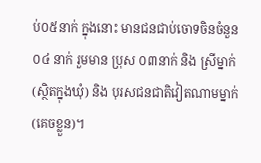ប់០៥នាក់ ក្នុងនោះ មានជនជាប់ចោទចិនចំនួន ០៤ នាក់ រួមមាន ប្រុស ០៣នាក់ និង ស្រីម្នាក់ (ស្ថិតក្នុងឃុំ) និង បុរសជនជាតិវៀតណាមម្នាក់ (គេចខ្លួន)។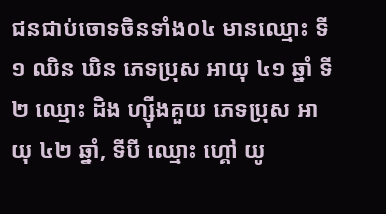ជនជាប់ចោទចិនទាំង០៤ មានឈ្មោះ ទី១ ឈិន ឃិន ភេទប្រុស អាយុ ៤១ ឆ្នាំ ទី២ ឈ្មោះ ដិង ហ្ស៊ីងគួយ ភេទប្រុស អាយុ ៤២ ឆ្នាំ, ទីបី ឈ្មោះ ហ្គៅ យូ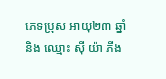ភេទប្រុស អាយុ២៣ ឆ្នាំ និង ឈ្មោះ ស៊ី យ៉ា ភីង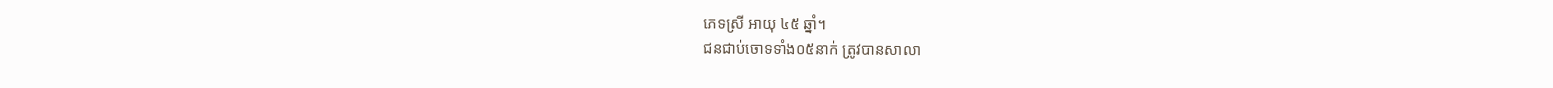ភេទស្រី អាយុ ៤៥ ឆ្នាំ។
ជនជាប់ចោទទាំង០៥នាក់ ត្រូវបានសាលា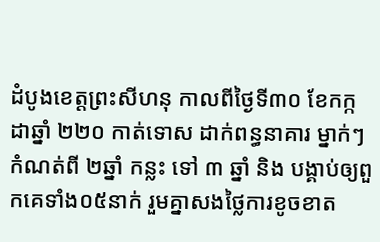ដំបូងខេត្តព្រះសីហនុ កាលពីថ្ងៃទី៣០ ខែកក្កដាឆ្នាំ ២២០ កាត់ទោស ដាក់ពន្ធនាគារ ម្នាក់ៗ កំណត់ពី ២ឆ្នាំ កន្លះ ទៅ ៣ ឆ្នាំ និង បង្គាប់ឲ្យពួកគេទាំង០៥នាក់ រួមគ្នាសងថ្លៃការខូចខាត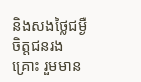និងសងថ្លៃជម្ងឺចិត្តជនរងគ្រោះ រួមមាន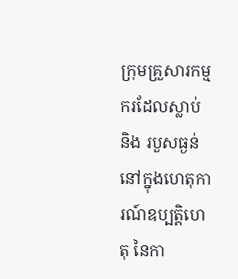ក្រុមគ្រួសារកម្មករដែលស្លាប់ និង របួសធ្ងន់ នៅក្នុងហេតុការណ៍ឧប្បត្តិហេតុ នៃកា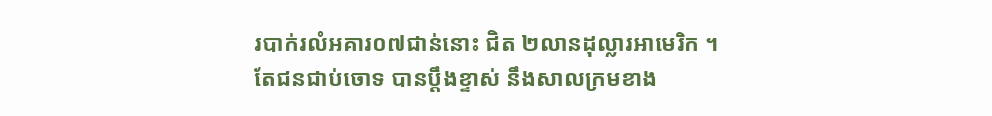របាក់រលំអគារ០៧ជាន់នោះ ជិត ២លានដុល្លារអាមេរិក ។
តែជនជាប់ចោទ បានប្តឹងខ្ទាស់ នឹងសាលក្រមខាង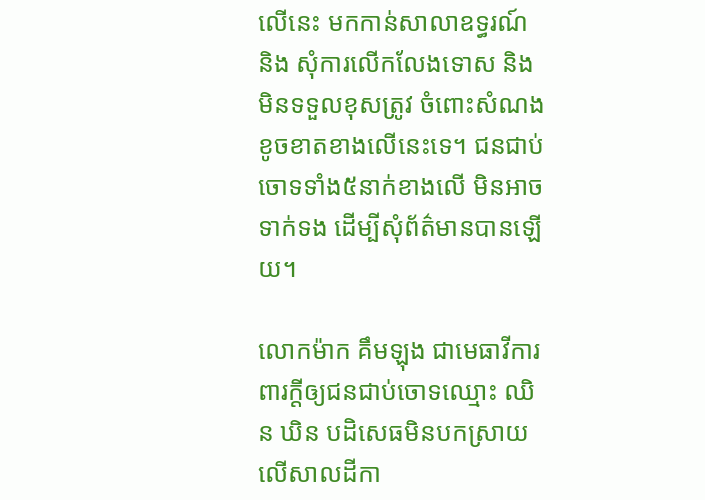លើនេះ មកកាន់សាលាឧទ្ធរណ៍ និង សុំការលើកលែងទោស និង មិនទទួលខុសត្រូវ ចំពោះសំណងខូចខាតខាងលើនេះទេ។ ជនជាប់ចោទទាំង៥នាក់ខាងលើ មិនអាចទាក់ទង ដើម្បីសុំព័ត៌មានបានឡើយ។

លោកម៉ាក គឹមឡុង ជាមេធាវីការពារក្តីឲ្យជនជាប់ចោទឈ្មោះ ឈិន ឃិន បដិសេធមិនបកស្រាយ លើសាលដីកា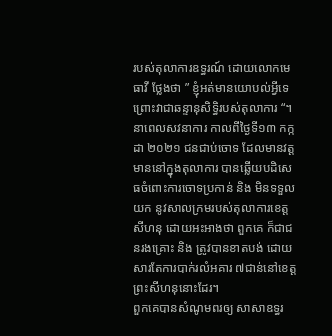របស់តុលាការឧទ្ធរណ៍ ដោយលោកមេធាវី ថ្លែងថា ” ខ្ញុំអត់មានយោបល់អ្វីទេ ព្រោះវាជាឆន្ទានុសិទ្ធិរបស់តុលាការ “។
នាពេលសវនាការ កាលពីថ្ងៃទី១៣ កក្កដា ២០២១ ជនជាប់ចោទ ដែលមានវត្តមាននៅក្នុងតុលាការ បានឆ្លើយបដិសេធចំពោះការចោទប្រកាន់ និង មិនទទួលយក នូវសាលក្រមរបស់តុលាការខេត្តសីហនុ ដោយអះអាងថា ពួកគេ ក៏ជាជនរងគ្រោះ និង ត្រូវបានខាតបង់ ដោយសារតែការបាក់រលំអគារ ៧ជាន់នៅខេត្តព្រះសីហនុនោះដែរ។
ពួកគេបានសំណូមពរឲ្យ សាសាឧទ្ធរ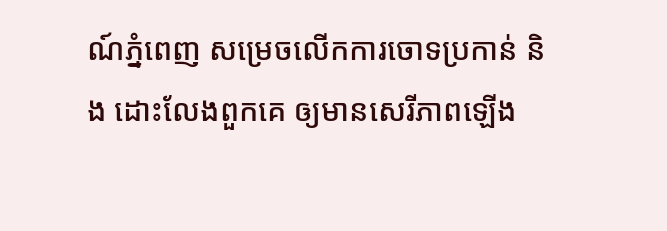ណ៍ភ្នំពេញ សម្រេចលើកការចោទប្រកាន់ និង ដោះលែងពួកគេ ឲ្យមានសេរីភាពឡើង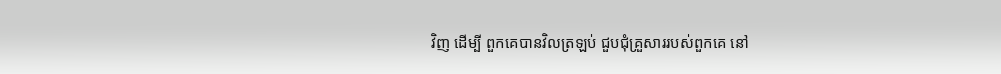វិញ ដើម្បី ពួកគេបានវិលត្រឡប់ ជួបជុំគ្រួសាររបស់ពួកគេ នៅ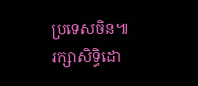ប្រទេសចិន៕
រក្សាសិទ្ធិដោ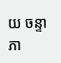យ ចន្ទា ភា